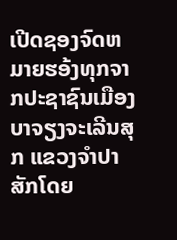ເປີດຊອງຈົດຫມາຍຮອ້ງທຸກຈາກປະຊາຊົນເມືອງບາຈຽງຈະເລີນສຸກ ແຂວງຈໍາປາສັກໂດຍ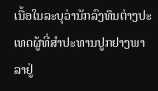ເນື້ອໃນລະບຸວ່ານັກລົງທຶນຕ່າງປະເທດຜູ້ທີ່ສໍາປະທານປູກຢາງພາລາຢູ່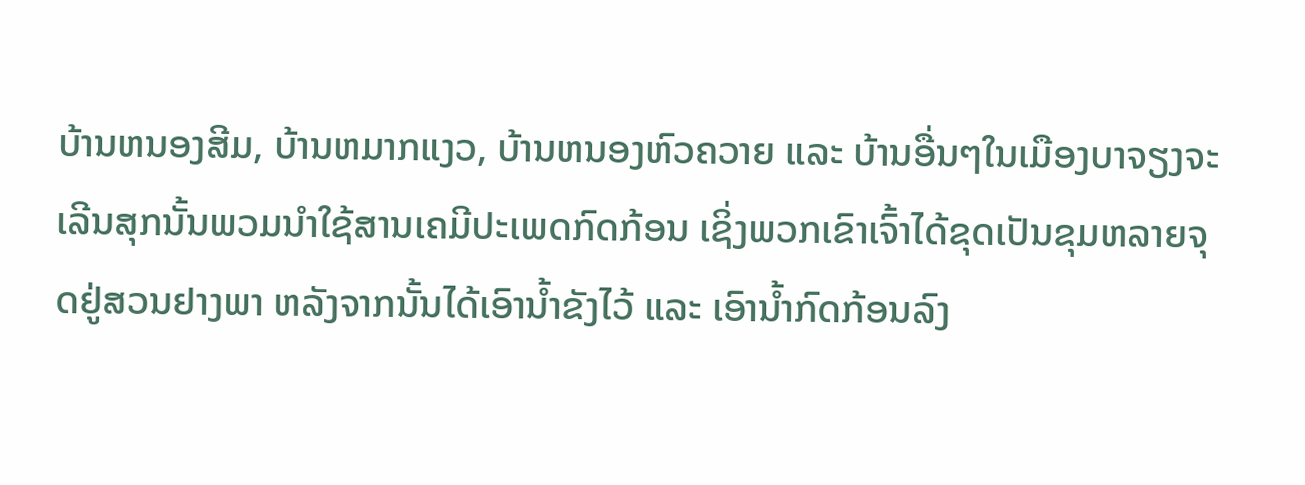ບ້ານຫນອງສີມ, ບ້ານຫມາກແງວ, ບ້ານຫນອງຫົວຄວາຍ ແລະ ບ້ານອື່ນໆໃນເມືອງບາຈຽງຈະເລີນສຸກນັ້ນພວມນໍາໃຊ້ສານເຄມີປະເພດກົດກ້ອນ ເຊິ່ງພວກເຂົາເຈົ້າໄດ້ຂຸດເປັນຂຸມຫລາຍຈຸດຢູ່ສວນຢາງພາ ຫລັງຈາກນັ້ນໄດ້ເອົານໍ້າຂັງໄວ້ ແລະ ເອົານໍ້າກົດກ້ອນລົງ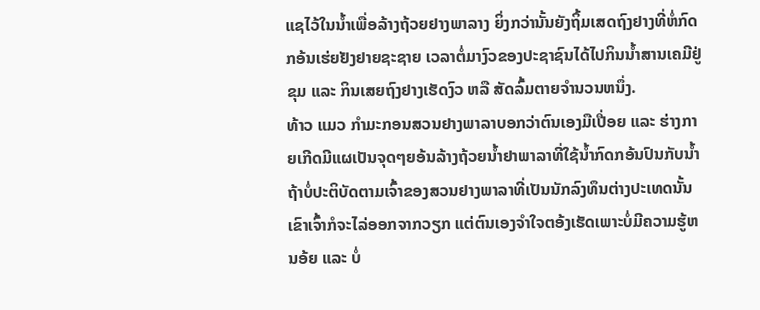ແຊໄວ້ໃນນໍ້າເພື່ອລ້າງຖ້ວຍຢາງພາລາງ ຍິ່ງກວ່ານັ້ນຍັງຖິ້ມເສດຖົງຢາງທີ່ຫໍ່ກົດກອ້ນເຮ່ຍຢັງຢາຍຊະຊາຍ ເວລາຕໍ່ມາງົວຂອງປະຊາຊົນໄດ້ໄປກິນນໍ້າສານເຄມີຢູ່ຂຸມ ແລະ ກິນເສຍຖົງຢາງເຮັດງົວ ຫລື ສັດລົ້ມຕາຍຈໍານວນຫນຶ່ງ.
ທ້າວ ແມວ ກໍາມະກອນສວນຢາງພາລາບອກວ່າຕົນເອງມືເປື່ອຍ ແລະ ຮ່າງກາຍເກີດມີແຜເປັນຈຸດໆຍອ້ນລ້າງຖ້ວຍນໍ້າຢາພາລາທີ່ໃຊ້ນໍ້າກົດກອ້ນປົນກັບນໍ້າ ຖ້າບໍ່ປະຕິບັດຕາມເຈົ້າຂອງສວນຢາງພາລາທີ່ເປັນນັກລົງທຶນຕ່າງປະເທດນັ້ນ ເຂົາເຈົ້າກໍຈະໄລ່ອອກຈາກວຽກ ແຕ່ຕົນເອງຈໍາໃຈຕອ້ງເຮັດເພາະບໍ່ມີຄວາມຮູ້ຫນອ້ຍ ແລະ ບໍ່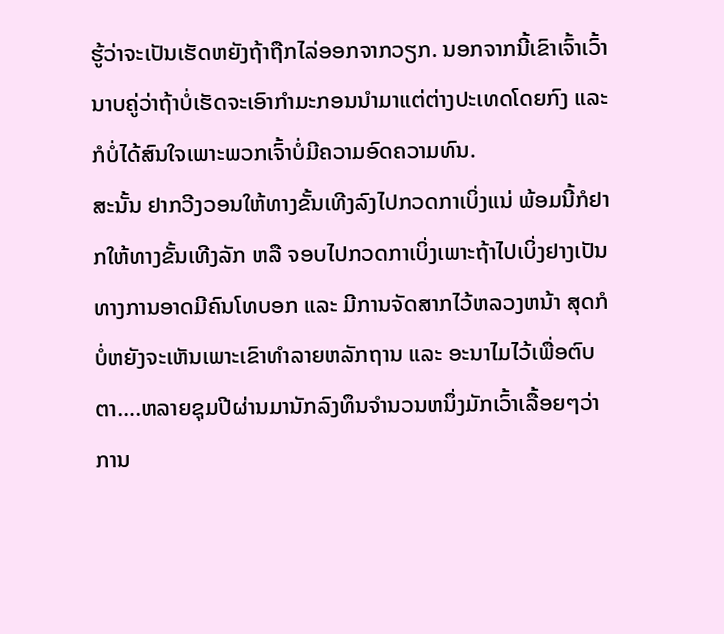ຮູ້ວ່າຈະເປັນເຮັດຫຍັງຖ້າຖືກໄລ່ອອກຈາກວຽກ. ນອກຈາກນີ້ເຂົາເຈົ້າເວົ້ານາບຄູ່ວ່າຖ້າບໍ່ເຮັດຈະເອົາກໍາມະກອນນໍາມາແຕ່ຕ່າງປະເທດໂດຍກົງ ແລະ ກໍບໍ່ໄດ້ສົນໃຈເພາະພວກເຈົ້າບໍ່ມີຄວາມອົດຄວາມທົນ.
ສະນັ້ນ ຢາກວີງວອນໃຫ້ທາງຂັ້ນເທີງລົງໄປກວດກາເບິ່ງແນ່ ພ້ອມນີ້ກໍຢາກໃຫ້ທາງຂັ້ນເທີງລັກ ຫລື ຈອບໄປກວດກາເບິ່ງເພາະຖ້າໄປເບິ່ງຢາງເປັນທາງການອາດມີຄົນໂທບອກ ແລະ ມີການຈັດສາກໄວ້ຫລວງຫນ້າ ສຸດກໍບໍ່ຫຍັງຈະເຫັນເພາະເຂົາທໍາລາຍຫລັກຖານ ແລະ ອະນາໄມໄວ້ເພື່ອຕົບຕາ….ຫລາຍຊຸມປີຜ່ານມານັກລົງທຶນຈໍານວນຫນຶ່ງມັກເວົ້າເລື້ອຍໆວ່າການ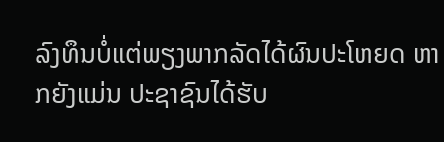ລົງທຶນບໍ່ແຕ່ພຽງພາກລັດໄດ້ຜົນປະໂຫຍດ ຫາກຍັງແມ່ນ ປະຊາຊົນໄດ້ຮັບ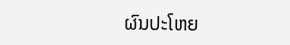ຜົນປະໂຫຍ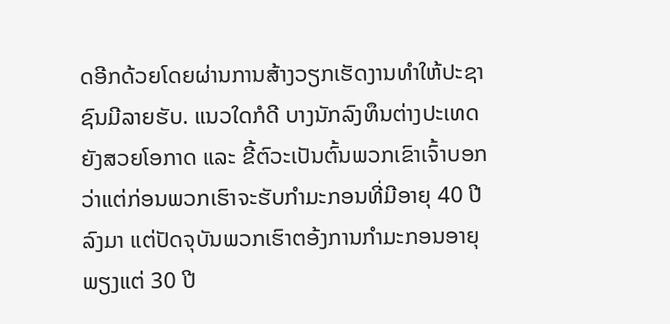ດອີກດ້ວຍໂດຍຜ່ານການສ້າງວຽກເຮັດງານທໍາໃຫ້ປະຊາຊົນມີລາຍຮັບ. ແນວໃດກໍດີ ບາງນັກລົງທຶນຕ່າງປະເທດຍັງສວຍໂອກາດ ແລະ ຂີ້ຕົວະເປັນຕົ້ນພວກເຂົາເຈົ້າບອກວ່າແຕ່ກ່ອນພວກເຮົາຈະຮັບກໍາມະກອນທີ່ມີອາຍຸ 40 ປີລົງມາ ແຕ່ປັດຈຸບັນພວກເຮົາຕອ້ງການກໍາມະກອນອາຍຸພຽງແຕ່ 30 ປີ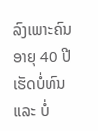ລົງເພາະຄົນອາຍຸ 40 ປີເຮັດບໍ່ທົນ ແລະ ບໍ່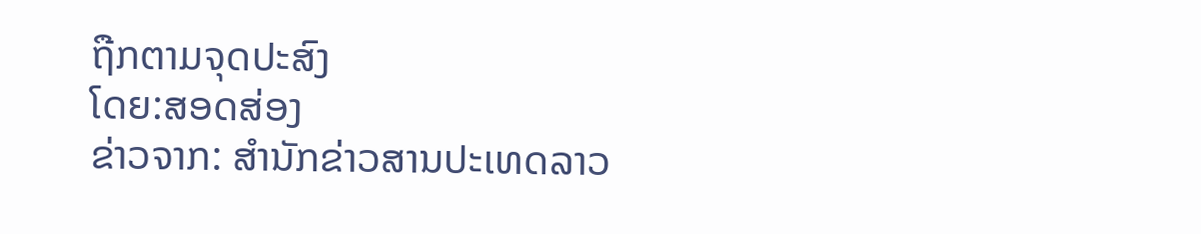ຖືກຕາມຈຸດປະສົງ
ໂດຍ:ສອດສ່ອງ
ຂ່າວຈາກ: ສຳນັກຂ່າວສານປະເທດລາວ